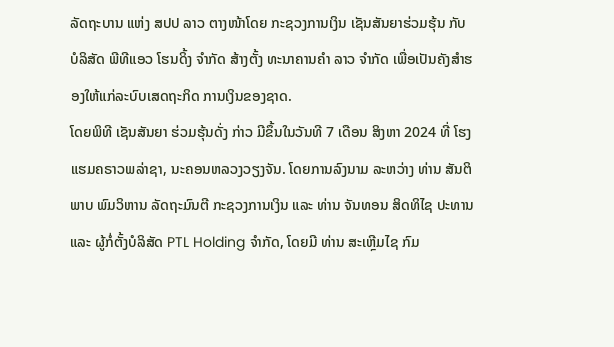ລັດຖະບານ ແຫ່ງ ສປປ ລາວ ຕາງໜ້າໂດຍ ກະຊວງການເງິນ ເຊັນສັນຍາຮ່ວມຮຸ້ນ ກັບ ບໍລິສັດ ພີທີແອວ ໂຮນດິ້ງ ຈຳກັດ ສ້າງຕັ້ງ ທະນາຄານຄຳ ລາວ ຈໍາກັດ ເພື່ອເປັນຄັງສຳຮອງໃຫ້ແກ່ລະບົບເສດຖະກິດ ການເງິນຂອງຊາດ.
ໂດຍພິທີ ເຊັນສັນຍາ ຮ່ວມຮຸ້ນດັ່ງ ກ່າວ ມີຂຶ້ນໃນວັນທີ 7 ເດືອນ ສິງຫາ 2024 ທີ່ ໂຮງແຮມຄຣາວພລ່າຊາ, ນະຄອນຫລວງວຽງຈັນ. ໂດຍການລົງນາມ ລະຫວ່າງ ທ່ານ ສັນຕິພາບ ພົມວິຫານ ລັດຖະມົນຕີ ກະຊວງການເງິນ ແລະ ທ່ານ ຈັນທອນ ສິດທິໄຊ ປະທານ ແລະ ຜູ້ກໍ່ຕັ້ງບໍລິສັດ PTL Holding ຈຳກັດ, ໂດຍມີ ທ່ານ ສະເຫຼີມໄຊ ກົມ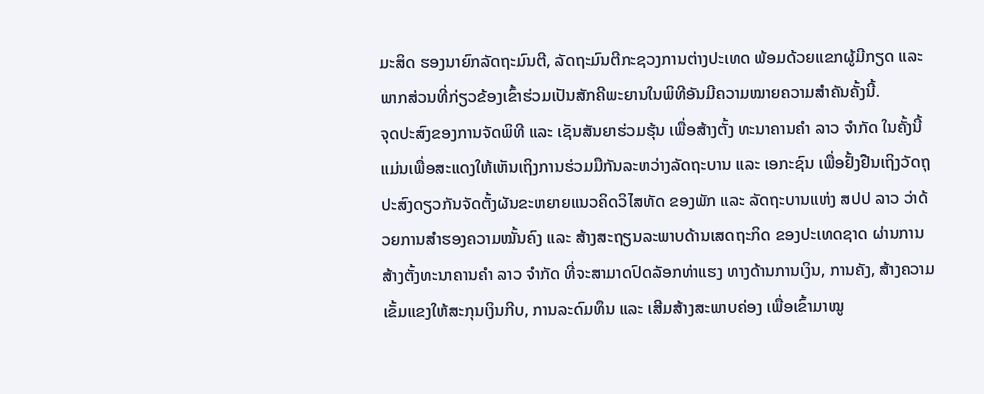ມະສິດ ຮອງນາຍົກລັດຖະມົນຕີ, ລັດຖະມົນຕີກະຊວງການຕ່າງປະເທດ ພ້ອມດ້ວຍແຂກຜູ້ມີກຽດ ແລະ ພາກສ່ວນທີ່ກ່ຽວຂ້ອງເຂົ້າຮ່ວມເປັນສັກຄີພະຍານໃນພິທີອັນມີຄວາມໝາຍຄວາມສຳຄັນຄັ້ງນີ້.
ຈຸດປະສົງຂອງການຈັດພິທີ ແລະ ເຊັນສັນຍາຮ່ວມຮຸ້ນ ເພື່ອສ້າງຕັ້ງ ທະນາຄານຄຳ ລາວ ຈໍາກັດ ໃນຄັ້ງນີ້ແມ່ນເພື່ອສະແດງໃຫ້ເຫັນເຖິງການຮ່ວມມືກັນລະຫວ່າງລັດຖະບານ ແລະ ເອກະຊົນ ເພື່ອຢັ້ງຢືນເຖິງວັດຖຸປະສົງດຽວກັນຈັດຕັ້ງຜັນຂະຫຍາຍແນວຄິດວິໄສທັດ ຂອງພັກ ແລະ ລັດຖະບານແຫ່ງ ສປປ ລາວ ວ່າດ້ວຍການສຳຮອງຄວາມໝັ້ນຄົງ ແລະ ສ້າງສະຖຽນລະພາບດ້ານເສດຖະກິດ ຂອງປະເທດຊາດ ຜ່ານການສ້າງຕັ້ງທະນາຄານຄຳ ລາວ ຈໍາກັດ ທີ່ຈະສາມາດປົດລັອກທ່າແຮງ ທາງດ້ານການເງິນ, ການຄັງ, ສ້າງຄວາມເຂັ້ມແຂງໃຫ້ສະກຸນເງິນກີບ, ການລະດົມທຶນ ແລະ ເສີມສ້າງສະພາບຄ່ອງ ເພື່ອເຂົ້າມາໝູ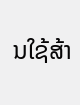ນໃຊ້ສ້າ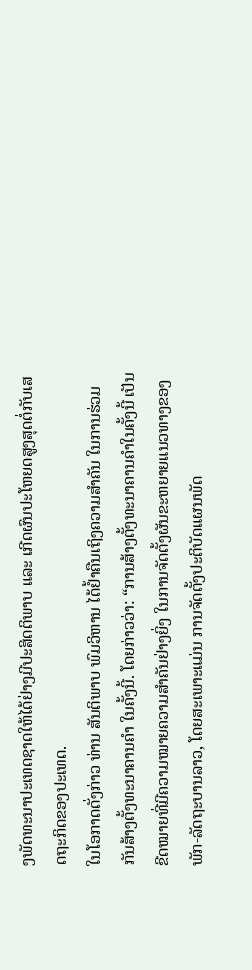ງພັດທະນາປະເທດຊາດໃຫ້ໄດ້ຢ່າງມີປະສິດຕິພາບ ແລະ ເກີດຜົນປະໂຫຍດສູງສຸດຕໍ່ກັບເສດຖະກິດຂອງປະເທດ.
ໃນໂອກາດດັ່ງກ່າວ ທ່ານ ສັນຕິພາບ ພົມວິຫານ ໄດ້ຢໍ້າຄືນເຖິງຄວາມສຳຄັນ ໃນການຮ່ວມກັນສ້າງຕັ້ງທະນາຄານຄຳ ໃນຄັ້ງນີ້. ໂດຍກ່າວວ່າ: “ການສ້າງຕັ້ງທະນາຄານຄຳໃນຄັ້ງນີ້ ເປັນຂີດໝາຍທີ່ມີຄວາມໝາຍຄວາມສຳຄັນຢ່າງຍິ່ງ ໃນການຈັດຕັ້ງຜັນຂະຫຍາຍແນວທາງຂອງພັກ-ລັດຖະບານລາວ, ໂດຍສະເພາະແມ່ນ ການຈັດຕັ້ງປະຕິບັດແຜນພັດ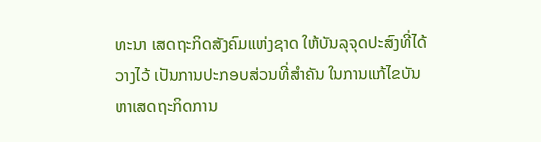ທະນາ ເສດຖະກິດສັງຄົມແຫ່ງຊາດ ໃຫ້ບັນລຸຈຸດປະສົງທີ່ໄດ້ວາງໄວ້ ເປັນການປະກອບສ່ວນທີ່ສຳຄັນ ໃນການແກ້ໄຂບັນຫາເສດຖະກິດການ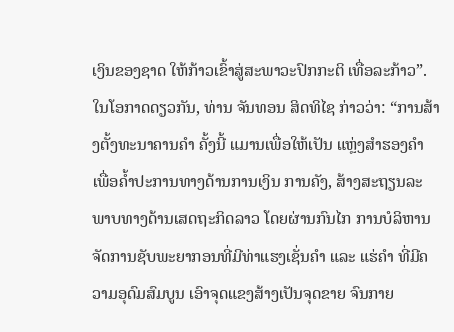ເງິນຂອງຊາດ ໃຫ້ກ້າວເຂົ້າສູ່ສະພາວະປົກກະຕິ ເທື່ອລະກ້າວ”.
ໃນໂອກາດດຽວກັນ, ທ່ານ ຈັນທອນ ສິດທິໄຊ ກ່າວວ່າ: “ການສ້າງຕັ້ງທະນາຄານຄຳ ຄັ້ງນີ້ ແມານເພື່ອໃຫ້ເປັນ ແຫຼ່ງສຳຮອງຄຳ ເພື່ອຄໍ້າປະການທາງດ້ານການເງິນ ການຄັງ, ສ້າງສະຖຽນລະພາບທາງດ້ານເສດຖະກິດລາວ ໂດຍຜ່ານກົນໄກ ການບໍລິຫານຈັດການຊັບພະຍາກອນທີ່ມີທ່າແຮງເຊັ່ນຄຳ ແລະ ແຮ່ຄຳ ທີ່ມີຄວາມອຸດົມສົມບູນ ເອົາຈຸດແຂງສ້າງເປັນຈຸດຂາຍ ຈົນກາຍ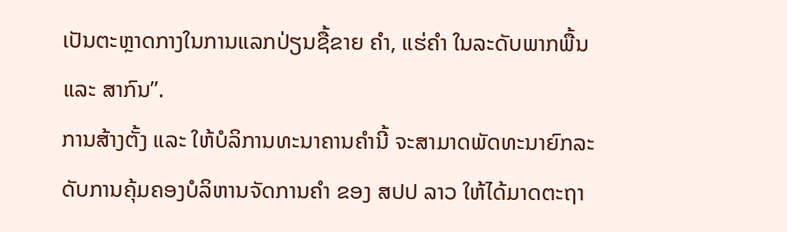ເປັນຕະຫຼາດກາງໃນການແລກປ່ຽນຊື້ຂາຍ ຄຳ, ແຮ່ຄຳ ໃນລະດັບພາກພື້ນ ແລະ ສາກົນ”.
ການສ້າງຕັ້ງ ແລະ ໃຫ້ບໍລິການທະນາຄານຄຳນີ້ ຈະສາມາດພັດທະນາຍົກລະດັບການຄຸ້ມຄອງບໍລິຫານຈັດການຄຳ ຂອງ ສປປ ລາວ ໃຫ້ໄດ້ມາດຕະຖາ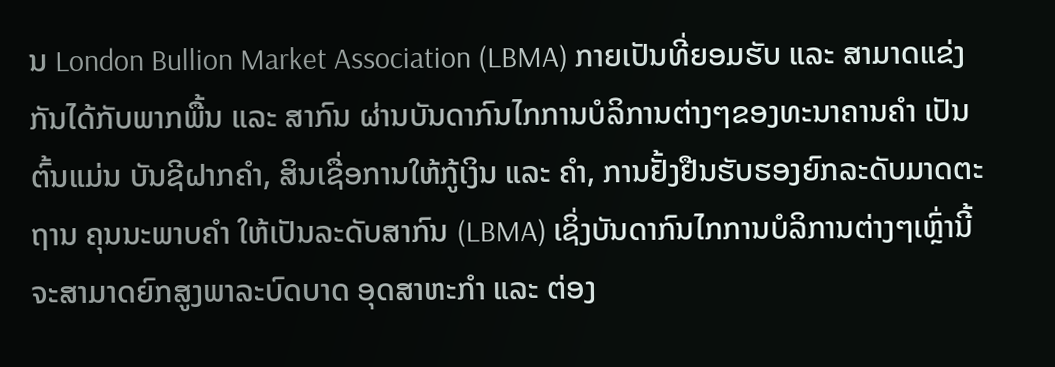ນ London Bullion Market Association (LBMA) ກາຍເປັນທີ່ຍອມຮັບ ແລະ ສາມາດແຂ່ງກັນໄດ້ກັບພາກພື້ນ ແລະ ສາກົນ ຜ່ານບັນດາກົນໄກການບໍລິການຕ່າງໆຂອງທະນາຄານຄຳ ເປັນຕົ້ນແມ່ນ ບັນຊີຝາກຄຳ, ສິນເຊື່ອການໃຫ້ກູ້ເງິນ ແລະ ຄຳ, ການຢັ້ງຢືນຮັບຮອງຍົກລະດັບມາດຕະຖານ ຄຸນນະພາບຄຳ ໃຫ້ເປັນລະດັບສາກົນ (LBMA) ເຊິ່ງບັນດາກົນໄກການບໍລິການຕ່າງໆເຫຼົ່ານີ້ ຈະສາມາດຍົກສູງພາລະບົດບາດ ອຸດສາຫະກຳ ແລະ ຕ່ອງ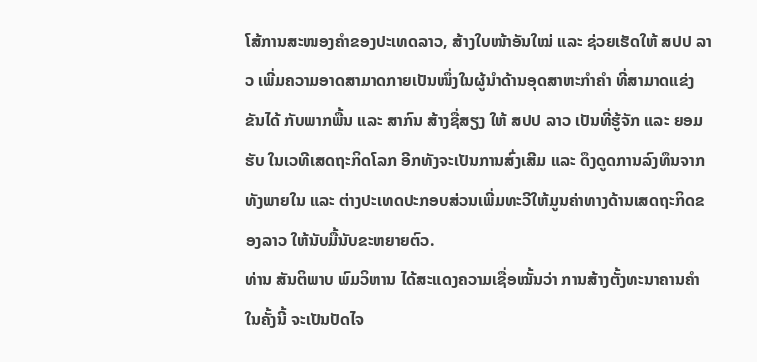ໂສ້ການສະໜອງຄຳຂອງປະເທດລາວ, ສ້າງໃບໜ້າອັນໃໝ່ ແລະ ຊ່ວຍເຮັດໃຫ້ ສປປ ລາວ ເພີ່ມຄວາມອາດສາມາດກາຍເປັນໜຶ່ງໃນຜູ້ນຳດ້ານອຸດສາຫະກຳຄໍາ ທີ່ສາມາດແຂ່ງຂັນໄດ້ ກັບພາກພື້ນ ແລະ ສາກົນ ສ້າງຊື່ສຽງ ໃຫ້ ສປປ ລາວ ເປັນທີ່ຮູ້ຈັກ ແລະ ຍອມຮັບ ໃນເວທີເສດຖະກິດໂລກ ອີກທັງຈະເປັນການສົ່ງເສີມ ແລະ ດຶງດູດການລົງທຶນຈາກທັງພາຍໃນ ແລະ ຕ່າງປະເທດປະກອບສ່ວນເພີ່ມທະວີໃຫ້ມູນຄ່າທາງດ້ານເສດຖະກິດຂອງລາວ ໃຫ້ນັບມື້ນັບຂະຫຍາຍຕົວ.
ທ່ານ ສັນຕິພາບ ພົມວິຫານ ໄດ້ສະແດງຄວາມເຊື່ອໝັ້ນວ່າ ການສ້າງຕັ້ງທະນາຄານຄຳໃນຄັ້ງນີ້ ຈະເປັນປັດໄຈ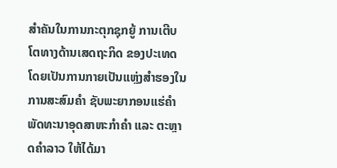ສຳຄັນໃນການກະຕຸກຊຸກຍູ້ ການເຕີບໂຕທາງດ້ານເສດຖະກິດ ຂອງປະເທດ ໂດຍເປັນການກາຍເປັນແຫຼ່ງສຳຮອງໃນການສະສົມຄຳ ຊັບພະຍາກອນແຮ່ຄຳ ພັດທະນາອຸດສາຫະກຳຄຳ ແລະ ຕະຫຼາດຄຳລາວ ໃຫ້ໄດ້ມາ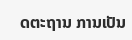ດຕະຖານ ການເປັນ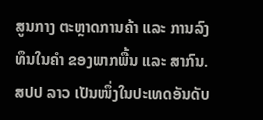ສູນກາງ ຕະຫຼາດການຄ້າ ແລະ ການລົງທຶນໃນຄຳ ຂອງພາກພື້ນ ແລະ ສາກົນ.
ສປປ ລາວ ເປັນໜຶ່ງໃນປະເທດອັນດັບ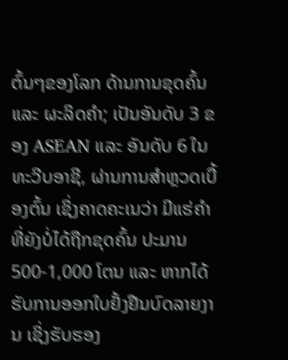ຕົ້ນໆຂອງໂລກ ດ້ານການຂຸດຄົ້ນ ແລະ ຜະລິດຄຳ; ເປັນອັນດັບ 3 ຂອງ ASEAN ແລະ ອັນດັບ 6 ໃນທະວີບອາຊີ, ຜ່ານການສໍາຫຼວດເບື້ອງຕົ້ນ ເຊິ່ງຄາດຄະເນວ່າ ມີແຮ່ຄໍາທີ່ຍັງບໍ່ໄດ້ຖືກຂຸດຄົ້ນ ປະມານ 500-1,000 ໂຕນ ແລະ ຫາກໄດ້ຮັບການອອກໃບຢັ້ງຢືນບົດລາຍງານ ເຊິ່ງຮັບຮອງ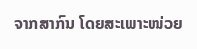ຈາກສາກົນ ໂດຍສະເພາະໜ່ວຍ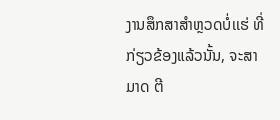ງານສຶກສາສໍາຫຼວດບໍ່ເເຮ່ ທີ່ກ່ຽວຂ້ອງແລ້ວນັ້ນ, ຈະສາມາດ ຕີ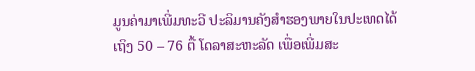ມູນຄ່າມາເພີ່ມທະວີ ປະລິມານຄັງສຳຮອງພາຍໃນປະເທດໄດ້ເຖິງ 50 – 76 ຕື້ ໂດລາສະຫະລັດ ເພື່ອເພີ່ມສະ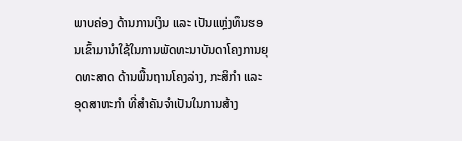ພາບຄ່ອງ ດ້ານການເງິນ ແລະ ເປັນແຫຼ່ງທຶນຮອນເຂົ້າມານຳໃຊ້ໃນການພັດທະນາບັນດາໂຄງການຍຸດທະສາດ ດ້ານພື້ນຖານໂຄງລ່າງ, ກະສິກຳ ແລະ ອຸດສາຫະກຳ ທີ່ສຳຄັນຈຳເປັນໃນການສ້າງ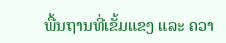ພື້ນຖານທີ່ເຂັ້ມແຂງ ແລະ ຄວາ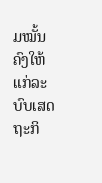ມໝັ້ນຄົງໃຫ້ແກ່ລະບົບເສດຖະກິ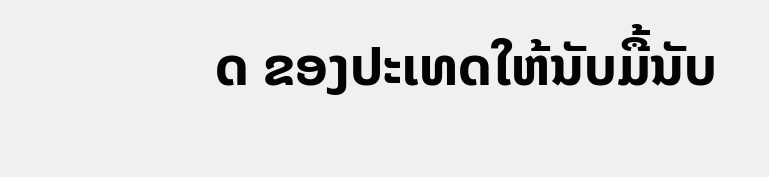ດ ຂອງປະເທດໃຫ້ນັບມື້ນັບ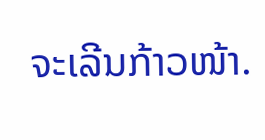ຈະເລີນກ້າວໜ້າ.